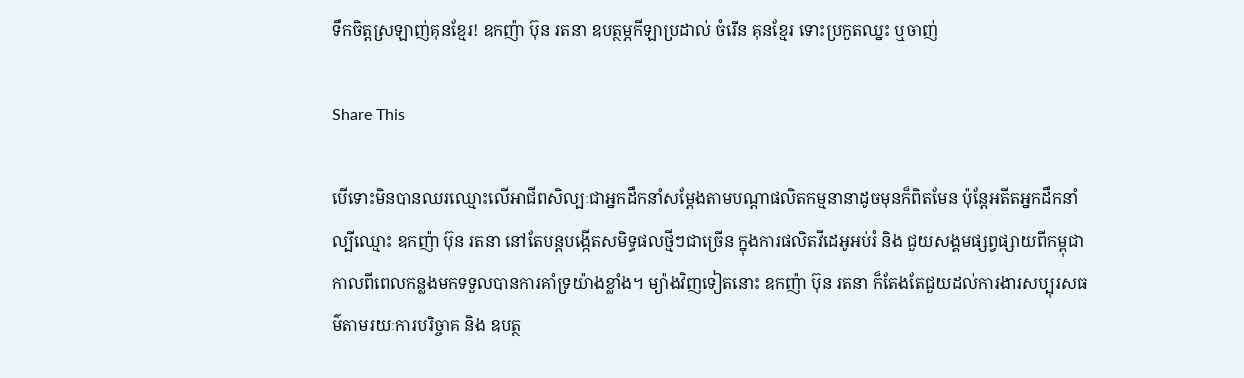ទឹកចិត្តស្រឡាញ់គុនខ្មែរ! ឧកញ៉ា ប៊ុន រតនា ឧបត្ថម្ភកីឡាប្រដាល់ ចំរើន គុនខ្មែរ ទោះប្រកួតឈ្នះ ឬចាញ់

Share This

បើទោះមិនបានឈរឈ្មោះលើអាជីពសិល្បៈជាអ្នកដឹកនាំសម្តែងតាមបណ្តាផលិតកម្មនានាដូចមុនក៏ពិតមែន ប៉ុន្តែអតីតអ្នកដឹកនាំល្បីឈ្មោះ ឧកញ៉ា ប៊ុន រតនា នៅតែបន្តបង្កើតសមិទ្ធផលថ្មីៗជាច្រើន ក្នុងការផលិតវីដេអូអប់រំ និង ជួយសង្គមផ្សព្វផ្សាយពីកម្ពុជា កាលពីពេលកន្លងមកទទួលបានការគាំទ្រយ៉ាងខ្លាំង។ ម្យ៉ាងវិញទៀតនោះ ឧកញ៉ា ប៊ុន រតនា ក៏តែងតែជួយដល់ការងារសប្បុរសធម៌តាមរយៈការបរិច្ចាគ និង ឧបត្ថ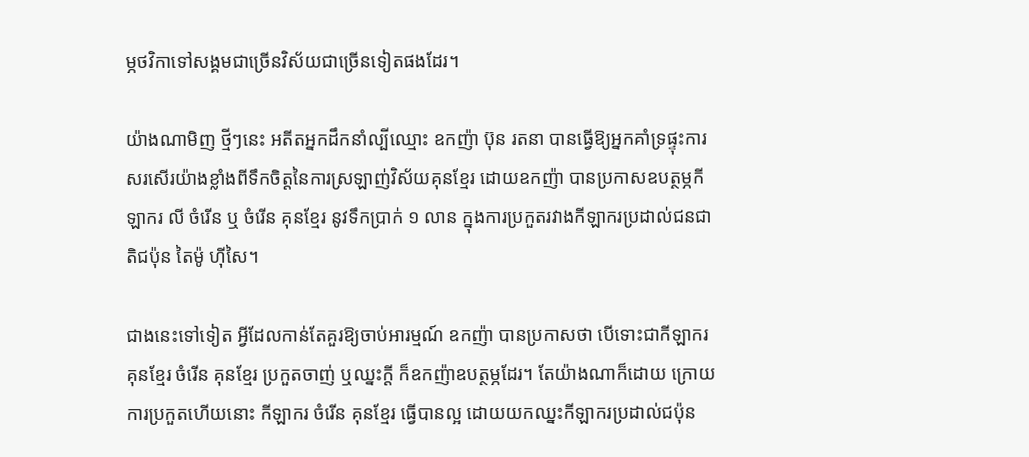ម្ភថវិកាទៅសង្គមជាច្រើនវិស័យជាច្រើនទៀតផងដែរ។

យ៉ាងណាមិញ ថ្មីៗនេះ អតីតអ្នកដឹកនាំល្បីឈ្មោះ ឧកញ៉ា ប៊ុន រតនា បានធ្វើឱ្យអ្នកគាំទ្រផ្ទុះការសរសើរយ៉ាងខ្លាំងពីទឹកចិត្តនៃការស្រឡាញ់វិស័យគុនខ្មែរ ដោយឧកញ៉ា បានប្រកាសឧបត្ថម្ភកីឡាករ លី ចំរើន ឬ ចំរើន គុនខ្មែរ នូវទឹកប្រាក់ ១ លាន ក្នុងការប្រកួតរវាងកីឡាករប្រដាល់ជនជាតិជប៉ុន តៃម៉ូ ហ៊ីសៃ។

ជាងនេះទៅទៀត អ្វីដែលកាន់តែគួរឱ្យចាប់អារម្មណ៍ ឧកញ៉ា បានប្រកាសថា បើទោះជាកីឡាករគុនខ្មែរ ចំរើន គុនខ្មែរ ប្រកួតចាញ់ ឬឈ្នះក្តី ក៏ឧកញ៉ាឧបត្ថម្ភដែរ។ តែយ៉ាងណាក៏ដោយ ក្រោយការប្រកួតហើយនោះ កីឡាករ ចំរើន គុនខ្មែរ ធ្វើបានល្អ ដោយយកឈ្នះកីឡាករប្រដាល់ជប៉ុន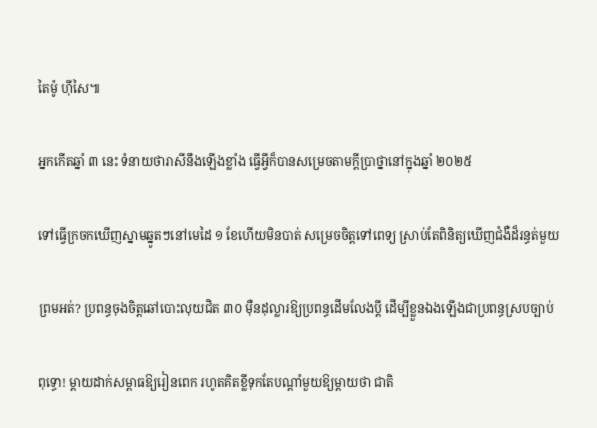តៃម៉ូ ហ៊ីសៃ៕

អ្នកកើតឆ្នាំ ៣ នេះ ទំនាយថារាសីនឹងឡើងខ្លាំង ធ្វើអ្វីក៏បានសម្រេចតាមក្ដីប្រាថ្នានៅក្នុងឆ្នាំ ២០២៥

ទៅធ្វើក្រចកឃើញស្នាមឆ្នូតៗនៅមេដៃ ១ ខែហើយមិនបាត់ សម្រេចចិត្តទៅពេទ្យ ស្រាប់តែពិនិត្យឃើញជំងឺដ៏រន្ធត់មួយ

ព្រមអត់? ប្រពន្ធចុងចិត្តឆៅបោះលុយជិត ៣០ ម៉ឺនដុល្លារឱ្យប្រពន្ធដើមលែងប្តី ដើម្បីខ្លួនឯងឡើងជាប្រពន្ធស្របច្បាប់

ពុទ្ធោ! ម្ដាយដាក់សម្ពាធឱ្យរៀនពេក រហូតគិតខ្លីទុកតែបណ្ដាំមួយឱ្យម្តាយថា ជាតិ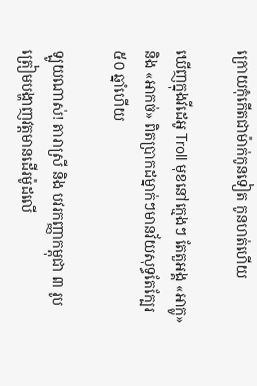ក្រោយកុំកើតជាម៉ាក់កូនទៀត កូនហត់ហើយ

ឃើញក្នុងវីដេអូ Troll មុខនៅក្មេងៗ តែតួអង្គ «អាក្លូ» និង «អាកច់» ពិតប្រាកដម្នាក់ៗមានវ័យសុទ្ធតែក្បែរ ៥០ ឆ្នាំហើយ

ឡូយណាស់! តារាស្រី និង បវរកញ្ញាកម្ពុជា ៣ រូប ត្រៀមបង្ហាញវត្តមានដើរម៉ូដលើ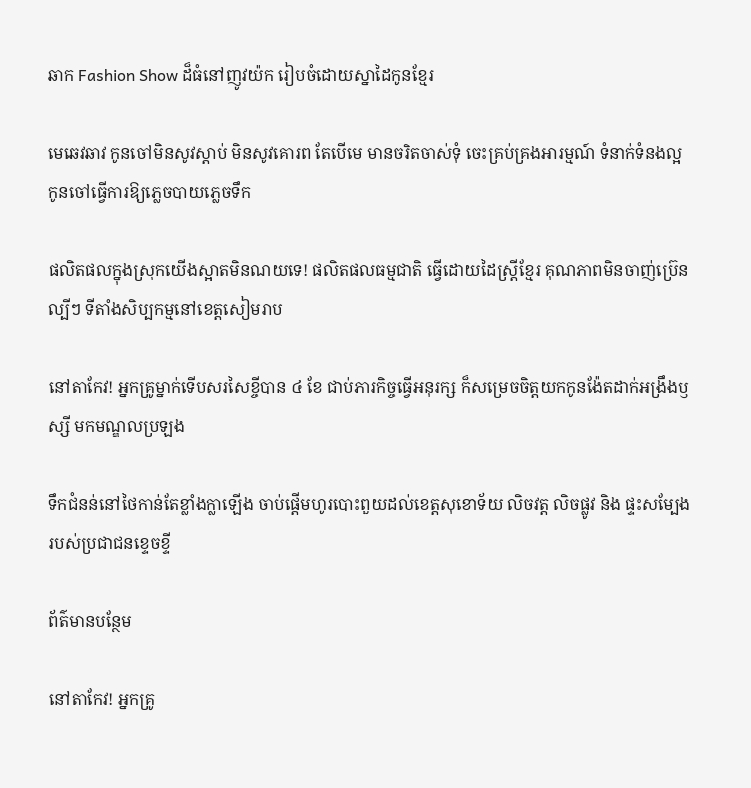ឆាក Fashion Show ដ៏ធំនៅញូវយ៉ក រៀបចំដោយស្នាដៃកូនខ្មែរ

មេឆេវឆាវ កូនចៅមិនសូវស្តាប់ មិនសូវគោរព តែបើមេ មានចរិតចាស់ទុំ ចេះគ្រប់គ្រងអារម្មណ៍ ទំនាក់ទំនងល្អ កូនចៅធ្វើការឱ្យភ្លេចបាយភ្លេចទឹក

ផលិតផលក្នុងស្រុកយើងស្អាតមិនណយទេ! ផលិតផលធម្មជាតិ ធ្វើដោយដៃស្ត្រីខ្មែរ គុណភាពមិនចាញ់ប្រ៊េនល្បីៗ ទីតាំងសិប្បកម្មនៅខេត្តសៀមរាប

នៅតាកែវ! អ្នកគ្រូម្នាក់ទើបសរសៃខ្ចីបាន ៤ ខែ ជាប់ភារកិច្ចធ្វើអនុរក្ស ក៏សម្រេចចិត្តយកកូនង៉ែតដាក់អង្រឹងឫស្សី មកមណ្ឌលប្រឡង

ទឹកជំនន់នៅថៃកាន់តែខ្លាំងក្លាឡើង ចាប់ផ្តើមហូរបោះពួយដល់ខេត្តសុខោទ័យ លិចវត្ត លិចផ្លូវ និង ផ្ទះសម្បែងរបស់ប្រជាជនខ្ទេចខ្ទី

ព័ត៌មានបន្ថែម

នៅតាកែវ! អ្នកគ្រូ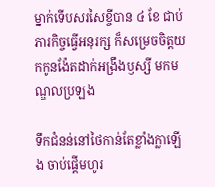ម្នាក់ទើបសរសៃខ្ចីបាន ៤ ខែ ជាប់ភារកិច្ចធ្វើអនុរក្ស ក៏សម្រេចចិត្តយកកូនង៉ែតដាក់អង្រឹងឫស្សី មកមណ្ឌលប្រឡង

ទឹកជំនន់នៅថៃកាន់តែខ្លាំងក្លាឡើង ចាប់ផ្តើមហូរ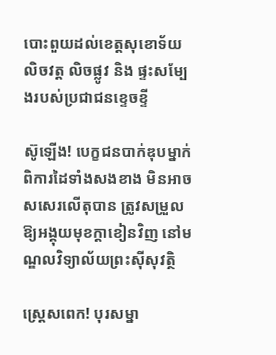បោះពួយដល់ខេត្តសុខោទ័យ លិចវត្ត លិចផ្លូវ និង ផ្ទះសម្បែងរបស់ប្រជាជនខ្ទេចខ្ទី

ស៊ូឡើង! បេក្ខជនបាក់ឌុបម្នាក់ ពិការដៃទាំងសងខាង មិនអាចសសេរលើតុបាន ត្រូវសម្រួលឱ្យអង្គុយមុខក្ដាខៀនវិញ នៅមណ្ឌលវិទ្យាល័យព្រះស៊ីសុវត្ថិ

ស្ត្រេសពេក! បុរសម្នា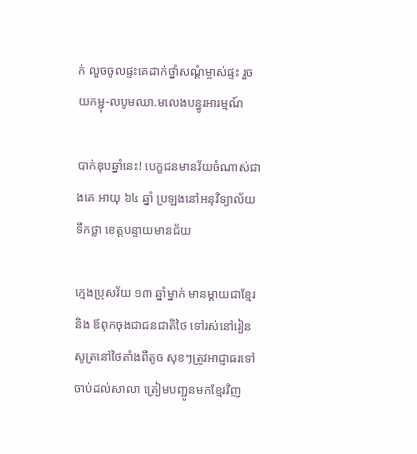ក់ លួចចូលផ្ទះគេដាក់ថ្នាំសណ្ដំម្ចាស់ផ្ទះ រួចយកម្ជុ-លបូមឈា.មលេងបន្ធូរអារម្មណ៍

បាក់ឌុបឆ្នាំនេះ! បេក្ខជនមានវ័យចំណាស់ជាងគេ អាយុ ៦៤ ឆ្នាំ ប្រឡងនៅអនុវិទ្យាល័យទឹកថ្លា ខេត្តបន្ទាយមានជ័យ

ក្មេងប្រុសវ័យ ១៣ ឆ្នាំម្នាក់ មានម្ដាយជាខ្មែរ និង ឪពុកចុងជាជនជាតិថៃ ទៅរស់នៅរៀនសូត្រនៅថៃតាំងពីតូច សុខៗត្រូវអាជ្ញាធរទៅចាប់ដល់សាលា ត្រៀមបញ្ជូនមកខ្មែរវិញ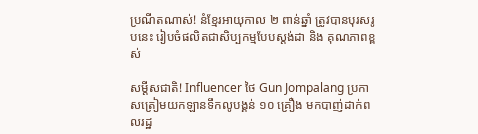ប្រណីតណាស់! នំខ្មែរអាយុកាល ២ ពាន់ឆ្នាំ ត្រូវបានបុរសរូបនេះ រៀបចំផលិតជាសិប្បកម្មបែបស្តង់ដា និង គុណភាពខ្ពស់

សម្ដីសជាតិ! Influencer ថៃ Gun Jompalang ប្រកាសត្រៀមយកឡានទឹកលូបង្គន់ ១០ គ្រឿង មកបាញ់ដាក់ពលរដ្ឋ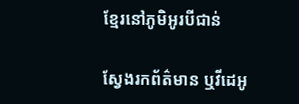ខ្មែរនៅភូមិអូរបីជាន់

ស្វែងរកព័ត៌មាន ឬវីដេអូ